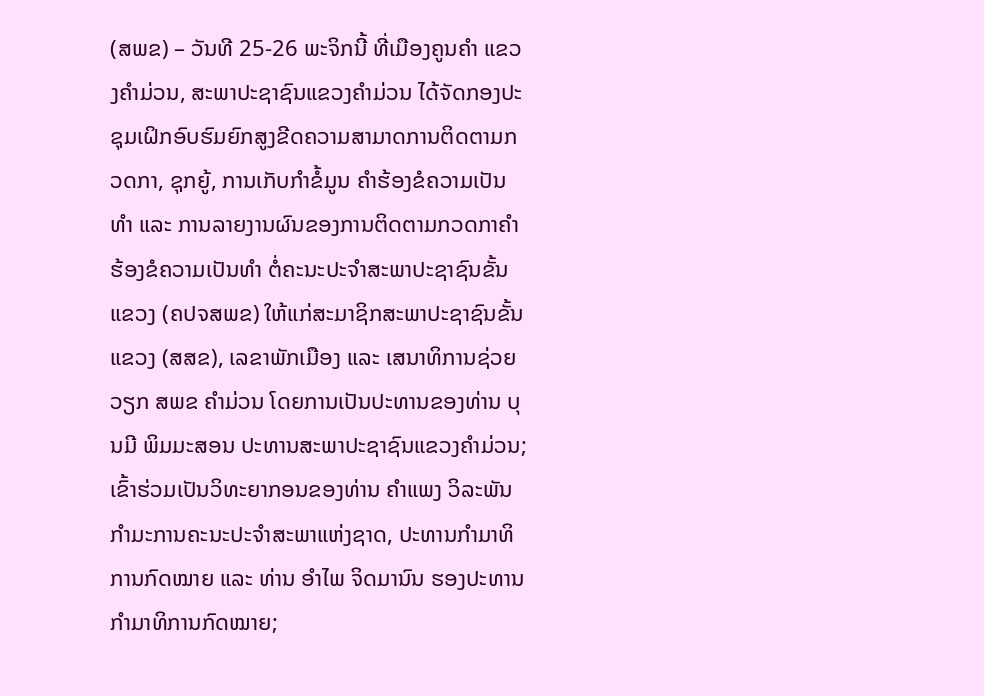(ສພຂ) – ວັນທີ 25-26 ພະຈິກນີ້ ທີ່ເມືອງຄູນຄຳ ແຂວງຄໍາມ່ວນ, ສະພາປະຊາຊົນແຂວງຄໍາມ່ວນ ໄດ້ຈັດກອງປະຊຸມເຝິກອົບຮົມຍົກສູງຂີດຄວາມສາມາດການຕິດຕາມກວດກາ, ຊຸກຍູ້, ການເກັບກຳຂໍ້ມູນ ຄຳຮ້ອງຂໍຄວາມເປັນທຳ ແລະ ການລາຍງານຜົນຂອງການຕິດຕາມກວດກາຄຳຮ້ອງຂໍຄວາມເປັນທຳ ຕໍ່ຄະນະປະຈຳສະພາປະຊາຊົນຂັ້ນແຂວງ (ຄປຈສພຂ) ໃຫ້ແກ່ສະມາຊິກສະພາປະຊາຊົນຂັ້ນແຂວງ (ສສຂ), ເລຂາພັກເມືອງ ແລະ ເສນາທິການຊ່ວຍວຽກ ສພຂ ຄຳມ່ວນ ໂດຍການເປັນປະທານຂອງທ່ານ ບຸນມີ ພິມມະສອນ ປະທານສະພາປະຊາຊົນແຂວງຄຳມ່ວນ; ເຂົ້າຮ່ວມເປັນວິທະຍາກອນຂອງທ່ານ ຄຳແພງ ວິລະພັນ ກຳມະການຄະນະປະຈໍາສະພາແຫ່ງຊາດ, ປະທານກຳມາທິການກົດໝາຍ ແລະ ທ່ານ ອຳໄພ ຈິດມານົນ ຮອງປະທານກຳມາທິການກົດໝາຍ;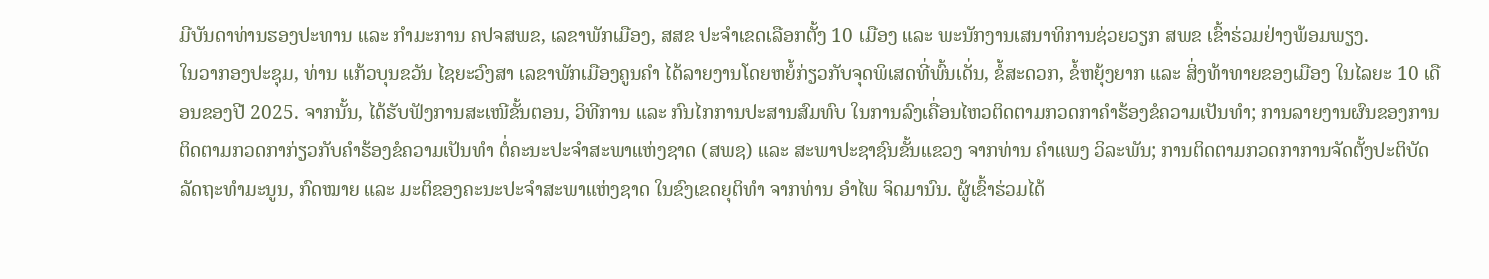ມີບັນດາທ່ານຮອງປະທານ ແລະ ກຳມະການ ຄປຈສພຂ, ເລຂາພັກເມືອງ, ສສຂ ປະຈໍາເຂດເລືອກຕັ້ງ 10 ເມືອງ ແລະ ພະນັກງານເສນາທິການຊ່ວຍວຽກ ສພຂ ເຂົ້າຮ່ວມຢ່າງພ້ອມພຽງ.
ໃນວາກອງປະຊຸມ, ທ່ານ ແກ້ວບຸນຂວັນ ໄຊຍະວົງສາ ເລຂາພັກເມືອງຄູນຄຳ ໄດ້ລາຍງານໂດຍຫຍໍ້ກ່ຽວກັບຈຸດພິເສດທີ່ພົ້ນເດັ່ນ, ຂໍ້ສະດວກ, ຂໍ້ຫຍຸ້ງຍາກ ແລະ ສິ່ງທ້າທາຍຂອງເມືອງ ໃນໄລຍະ 10 ເດືອນຂອງປີ 2025. ຈາກນັ້ນ, ໄດ້ຮັບຟັງການສະເໜີຂັ້ນຕອນ, ວິທີການ ແລະ ກົນໄກການປະສານສົມທົບ ໃນການລົງເຄື່ອນໄຫວຕິດຕາມກວດກາຄຳຮ້ອງຂໍຄວາມເປັນທຳ; ການລາຍງານຜົນຂອງການຕິດຕາມກວດກາກ່ຽວກັບຄຳຮ້ອງຂໍຄວາມເປັນທຳ ຕໍ່ຄະນະປະຈຳສະພາແຫ່ງຊາດ (ສພຊ) ແລະ ສະພາປະຊາຊົນຂັ້ນແຂວງ ຈາກທ່ານ ຄຳແພງ ວິລະພັນ; ການຕິດຕາມກວດກາການຈັດຕັ້ງປະຕິບັດລັດຖະທຳມະນູນ, ກົດໝາຍ ແລະ ມະຕິຂອງຄະນະປະຈຳສະພາແຫ່ງຊາດ ໃນຂົງເຂດຍຸຕິທຳ ຈາກທ່ານ ອຳໄພ ຈິດມານົນ. ຜູ້ເຂົ້າຮ່ວມໄດ້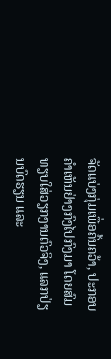ຈັດແບ່ງກຸ່ມເພື່ອຄົ້ນຄວ້າ, ປະກອບຄໍາເຫັນຢ່າງກົງໄປກົງມາ ໂດຍສົມທຽບໃສ່ວຽກງານຕົວຈິງ, ແລກປ່ຽນບົດຮຽນ ແລະ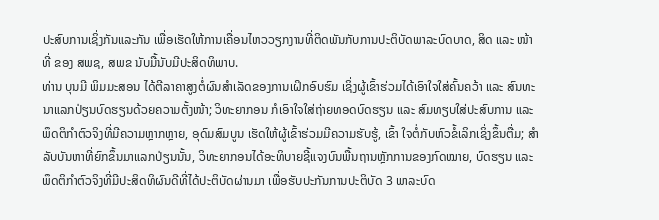ປະສົບການເຊິ່ງກັນແລະກັນ ເພື່ອເຮັດໃຫ້ການເຄື່ອນໄຫວວຽກງານທີ່ຕິດພັນກັບການປະຕິບັດພາລະບົດບາດ, ສິດ ແລະ ໜ້າທີ່ ຂອງ ສພຊ, ສພຂ ນັບມື້ນັບມີປະສິດທິພາບ.
ທ່ານ ບຸນມີ ພິມມະສອນ ໄດ້ຕີລາຄາສູງຕໍ່ຜົນສໍາເລັດຂອງການເຝິກອົບຮົມ ເຊິ່ງຜູ້ເຂົ້າຮ່ວມໄດ້ເອົາໃຈໃສ່ຄົ້ນຄວ້າ ແລະ ສົນທະນາແລກປ່ຽນບົດຮຽນດ້ວຍຄວາມຕັ້ງໜ້າ; ວິທະຍາກອນ ກໍເອົາໃຈໃສ່ຖ່າຍທອດບົດຮຽນ ແລະ ສົມທຽບໃສ່ປະສົບການ ແລະ ພຶດຕິກໍາຕົວຈິງທີ່ມີຄວາມຫຼາກຫຼາຍ, ອຸດົມສົມບູນ ເຮັດໃຫ້ຜູ້ເຂົ້າຮ່ວມມີຄວາມຮັບຮູ້, ເຂົ້າ ໃຈຕໍ່ກັບຫົວຂໍ້ເລິກເຊິ່ງຂຶ້ນຕື່ມ; ສຳລັບບັນຫາທີ່ຍົກຂຶ້ນມາແລກປ່ຽນນັ້ນ, ວິທະຍາກອນໄດ້ອະທິບາຍຊີ້ແຈງບົນພື້ນຖານຫຼັກການຂອງກົດໝາຍ, ບົດຮຽນ ແລະ ພຶດຕິກຳຕົວຈິງທີ່ມີປະສິດທິຜົນດີທີ່ໄດ້ປະຕິບັດຜ່ານມາ ເພື່ອຮັບປະກັນການປະຕິບັດ 3 ພາລະບົດ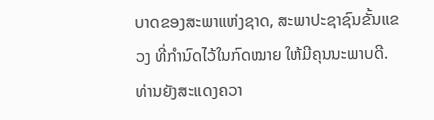ບາດຂອງສະພາແຫ່ງຊາດ, ສະພາປະຊາຊົນຂັ້ນແຂວງ ທີ່ກໍານົດໄວ້ໃນກົດໝາຍ ໃຫ້ມີຄຸນນະພາບດີ. ທ່ານຍັງສະແດງຄວາ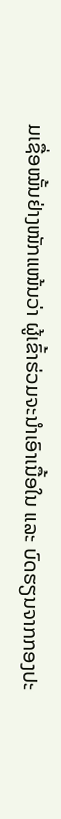ມເຊື່ອໝັ້ນຢ່າງໜັກແໜ້ນວ່າ ຜູ້ເຂົ້າຮ່ວມຈະນໍາເອົາເນື້ອໃນ ແລະ ບົດຮຽນຈາກກອງປະ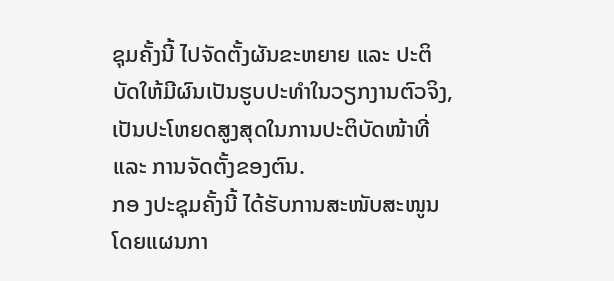ຊຸມຄັ້ງນີ້ ໄປຈັດຕັ້ງຜັນຂະຫຍາຍ ແລະ ປະຕິບັດໃຫ້ມີຜົນເປັນຮູບປະທໍາໃນວຽກງານຕົວຈິງ, ເປັນປະໂຫຍດສູງສຸດໃນການປະຕິບັດໜ້າທີ່ ແລະ ການຈັດຕັ້ງຂອງຕົນ.
ກອ ງປະຊຸມຄັ້ງນີ້ ໄດ້ຮັບການສະໜັບສະໜູນໂດຍແຜນກາ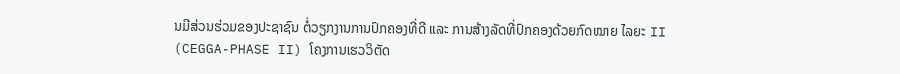ນມີສ່ວນຮ່ວມຂອງປະຊາຊົນ ຕໍ່ວຽກງານການປົກຄອງທີ່ດີ ແລະ ການສ້າງລັດທີ່ປົກຄອງດ້ວຍກົດໝາຍ ໄລຍະ II (CEGGA-PHASE II) ໂຄງການເຮວວິຕັດ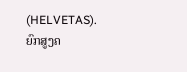(HELVETAS).
ຍົກສູງຄ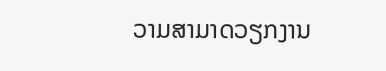ວາມສາມາດວຽກງານ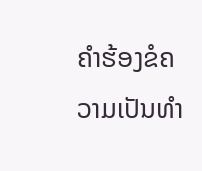ຄຳຮ້ອງຂໍຄວາມເປັນທຳ